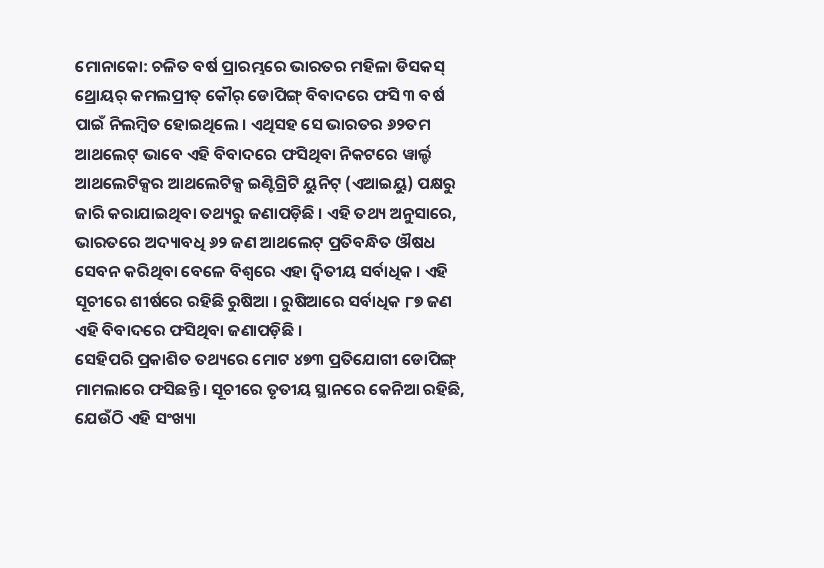ମୋନାକୋ: ଚଳିତ ବର୍ଷ ପ୍ରାରମ୍ଭରେ ଭାରତର ମହିଳା ଡିସକସ୍ ଥ୍ରୋୟର୍ କମଲପ୍ରୀତ୍ କୌର୍ ଡୋପିଙ୍ଗ୍ ବିବାଦରେ ଫସି ୩ ବର୍ଷ ପାଇଁ ନିଲମ୍ବିତ ହୋଇଥିଲେ । ଏଥିସହ ସେ ଭାରତର ୬୨ତମ ଆଥଲେଟ୍ ଭାବେ ଏହି ବିବାଦରେ ଫସିଥିବା ନିକଟରେ ୱାର୍ଲ୍ଡ ଆଥଲେଟିକ୍ସର ଆଥଲେଟିକ୍ସ ଇଣ୍ଟିଗ୍ରିଟି ୟୁନିଟ୍ (ଏଆଇୟୁ) ପକ୍ଷରୁ ଜାରି କରାଯାଇଥିବା ତଥ୍ୟରୁ ଜଣାପଡ଼ିଛି । ଏହି ତଥ୍ୟ ଅନୁସାରେ, ଭାରତରେ ଅଦ୍ୟାବଧି ୬୨ ଜଣ ଆଥଲେଟ୍ ପ୍ରତିବନ୍ଧିତ ଔଷଧ ସେବନ କରିଥିବା ବେଳେ ବିଶ୍ୱରେ ଏହା ଦ୍ୱିତୀୟ ସର୍ବାଧିକ । ଏହି ସୂଚୀରେ ଶୀର୍ଷରେ ରହିଛି ରୁଷିଆ । ରୁଷିଆରେ ସର୍ବାଧିକ ୮୭ ଜଣ ଏହି ବିବାଦରେ ଫସିଥିବା ଜଣାପଡ଼ିଛି ।
ସେହିପରି ପ୍ରକାଶିତ ତଥ୍ୟରେ ମୋଟ ୪୭୩ ପ୍ରତିଯୋଗୀ ଡୋପିଙ୍ଗ୍ ମାମଲାରେ ଫସିଛନ୍ତି । ସୂଚୀରେ ତୃତୀୟ ସ୍ଥାନରେ କେନିଆ ରହିଛି, ଯେଉଁଠି ଏହି ସଂଖ୍ୟା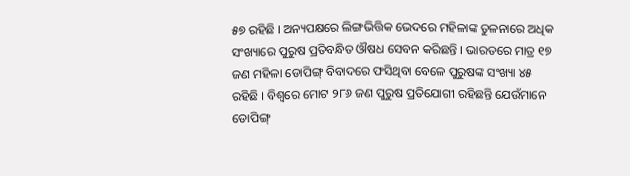୫୭ ରହିଛି । ଅନ୍ୟପକ୍ଷରେ ଲିଙ୍ଗଭିତ୍ତିକ ଭେଦରେ ମହିଳାଙ୍କ ତୁଳନାରେ ଅଧିକ ସଂଖ୍ୟାରେ ପୁରୁଷ ପ୍ରତିବନ୍ଧିତ ଔଷଧ ସେବନ କରିଛନ୍ତି । ଭାରତରେ ମାତ୍ର ୧୭ ଜଣ ମହିଳା ଡୋପିଙ୍ଗ୍ ବିବାଦରେ ଫସିଥିବା ବେଳେ ପୁରୁଷଙ୍କ ସଂଖ୍ୟା ୪୫ ରହିଛି । ବିଶ୍ୱରେ ମୋଟ ୨୮୬ ଜଣ ପୁରୁଷ ପ୍ରତିଯୋଗୀ ରହିଛନ୍ତି ଯେଉଁମାନେ ଡୋପିଙ୍ଗ୍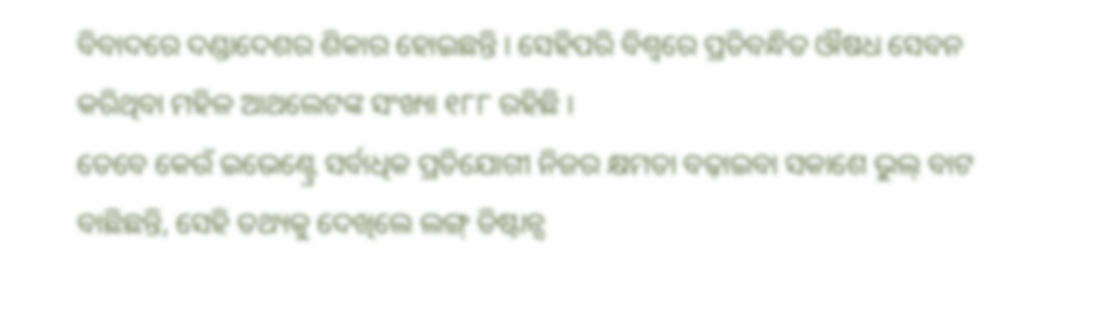ବିବାଦରେ ଦଣ୍ଡାଦେଶର ଶିକାର ହୋଇଛନ୍ତି । ସେହିପରି ବିଶ୍ୱରେ ପ୍ରତିବନ୍ଧିତ ଔଷଧ ସେବନ କରିଥିବା ମହିଳ ଆଥଲେଟଙ୍କ ସଂଖ୍ୟା ୧୮୮ ରହିଛି ।
ତେବେ କେଉଁ ଇଭେଣ୍ଟ୍ରେ ସର୍ବାଧିକ ପ୍ରତିଯୋଗୀ ନିଜର କ୍ଷମତା ବଢ଼ାଇବା ସକାଶେ ଭୁଲ୍ ବାଟ ବାଛିଛନ୍ତି, ସେହି ତଥ୍ୟକୁ ଦେଖିଲେ ଲଙ୍ଗ୍ ଡିଷ୍ଟାନ୍ସ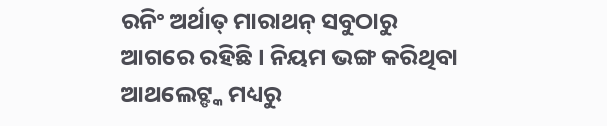ରନିଂ ଅର୍ଥାତ୍ ମାରାଥନ୍ ସବୁଠାରୁ ଆଗରେ ରହିଛି । ନିୟମ ଭଙ୍ଗ କରିଥିବା ଆଥଲେଟ୍ଙ୍କ ମଧ୍ୟରୁ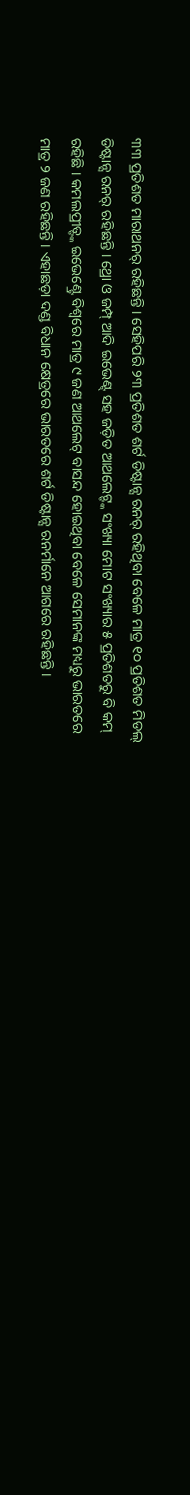୩୩ ପ୍ରତିଶତ ମାରାଥନର୍ ରହିଛନ୍ତି । ସେହିପରି ୨୩ ପ୍ରତିଶତ ଶର୍ଟ ଡିଷ୍ଟାନ୍ସ ରନର୍ ରହିଥିବା ବେଳେ ମାତ୍ର ୧୦ ପ୍ରତିଶତ ମିଡଲ୍ ଡିଷ୍ଟାନ୍ସ ରନର୍ ରହିଛନ୍ତି । ଥ୍ରୋ ଓ ଜମ୍ପ୍ ଆଦି ଇଭେଣ୍ଟ୍ ସହ ଜଡ଼ିତ ଆଥଲେଟ୍ଙ୍କ ସଂଖ୍ୟା ମୋଟ ସଂଖ୍ୟାର ୫ ପ୍ରତିଶତରୁ ବି କମ୍ ରହିଛି । କମଲପ୍ରୀତ୍ଙ୍କ ଇଭେଣ୍ଟ୍ରେ ବିଶ୍ୱରେ ମାତ୍ର ୯ ଜଣ ଆଥଲେଟ୍ ବାସନ୍ଦ ହୋଇଥିବା ବେଳେ ସେମାନଙ୍କ ମଧ୍ୟରୁ ଭାରତରେ ମାତ୍ର ୨ ଜଣ ରହିଛନ୍ତି । ଏହାଛଡ଼ା ଦଣ୍ଡ ବିଧାନ କ୍ଷେତ୍ରରେ ଭାରତରେ ଶର୍ଟ ଡିଷ୍ଟାନ୍ସ ରନର୍ମାନେ ଆଗରେ ରହିଛନ୍ତି ।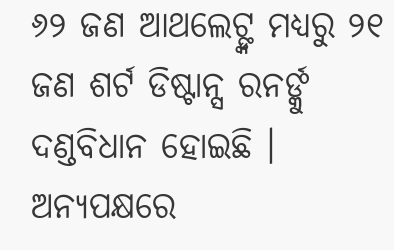୬୨ ଜଣ ଆଥଲେଟ୍ଙ୍କ ମଧ୍ୟରୁ ୨୧ ଜଣ ଶର୍ଟ ଡିଷ୍ଟାନ୍ସ ରନର୍ଙ୍କୁ ଦଣ୍ଡବିଧାନ ହୋଇଛି । ଅନ୍ୟପକ୍ଷରେ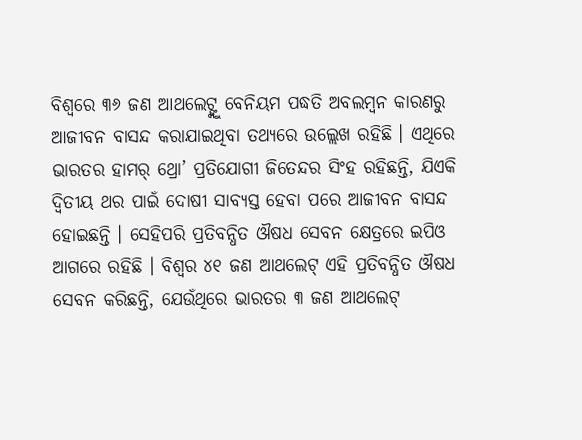ବିଶ୍ୱରେ ୩୬ ଜଣ ଆଥଲେଟ୍ଙ୍କୁ ବେନିୟମ ପଦ୍ଧତି ଅବଲମ୍ବନ କାରଣରୁ ଆଜୀବନ ବାସନ୍ଦ କରାଯାଇଥିବା ତଥ୍ୟରେ ଉଲ୍ଲେଖ ରହିଛି । ଏଥିରେ ଭାରତର ହାମର୍ ଥ୍ରୋ’ ପ୍ରତିଯୋଗୀ ଜିତେନ୍ଦର ସିଂହ ରହିଛନ୍ତି, ଯିଏକି ଦ୍ୱିତୀୟ ଥର ପାଇଁ ଦୋଷୀ ସାବ୍ୟସ୍ତ ହେବା ପରେ ଆଜୀବନ ବାସନ୍ଦ ହୋଇଛନ୍ତି । ସେହିପରି ପ୍ରତିବନ୍ଧିତ ଔଷଧ ସେବନ କ୍ଷେତ୍ରରେ ଇପିଓ ଆଗରେ ରହିଛି । ବିଶ୍ୱର ୪୧ ଜଣ ଆଥଲେଟ୍ ଏହି ପ୍ରତିବନ୍ଧିତ ଔଷଧ ସେବନ କରିଛନ୍ତି, ଯେଉଁଥିରେ ଭାରତର ୩ ଜଣ ଆଥଲେଟ୍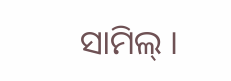ସାମିଲ୍ ।